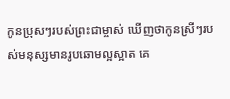កូនប្រុសៗរបស់ព្រះជាម្ចាស់ ឃើញថាកូនស្រីៗរបស់មនុស្សមានរូបឆោមល្អស្អាត គេ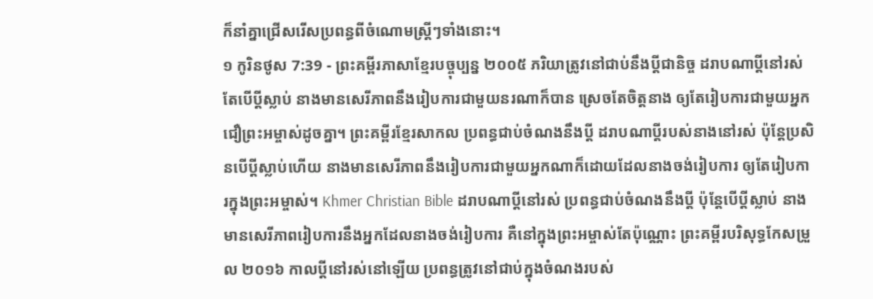ក៏នាំគ្នាជ្រើសរើសប្រពន្ធពីចំណោមស្ត្រីៗទាំងនោះ។
១ កូរិនថូស 7:39 - ព្រះគម្ពីរភាសាខ្មែរបច្ចុប្បន្ន ២០០៥ ភរិយាត្រូវនៅជាប់នឹងប្ដីជានិច្ច ដរាបណាប្ដីនៅរស់ តែបើប្ដីស្លាប់ នាងមានសេរីភាពនឹងរៀបការជាមួយនរណាក៏បាន ស្រេចតែចិត្តនាង ឲ្យតែរៀបការជាមួយអ្នកជឿព្រះអម្ចាស់ដូចគ្នា។ ព្រះគម្ពីរខ្មែរសាកល ប្រពន្ធជាប់ចំណងនឹងប្ដី ដរាបណាប្ដីរបស់នាងនៅរស់ ប៉ុន្តែប្រសិនបើប្ដីស្លាប់ហើយ នាងមានសេរីភាពនឹងរៀបការជាមួយអ្នកណាក៏ដោយដែលនាងចង់រៀបការ ឲ្យតែរៀបការក្នុងព្រះអម្ចាស់។ Khmer Christian Bible ដរាបណាប្ដីនៅរស់ ប្រពន្ធជាប់ចំណងនឹងប្ដី ប៉ុន្ដែបើប្ដីស្លាប់ នាងមានសេរីភាពរៀបការនឹងអ្នកដែលនាងចង់រៀបការ គឺនៅក្នុងព្រះអម្ចាស់តែប៉ុណ្ណោះ ព្រះគម្ពីរបរិសុទ្ធកែសម្រួល ២០១៦ កាលប្ដីនៅរស់នៅឡើយ ប្រពន្ធត្រូវនៅជាប់ក្នុងចំណងរបស់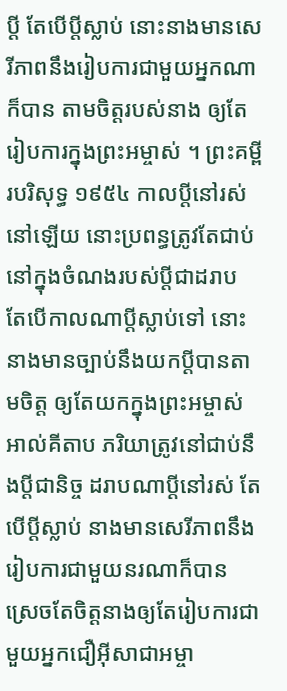ប្តី តែបើប្តីស្លាប់ នោះនាងមានសេរីភាពនឹងរៀបការជាមួយអ្នកណាក៏បាន តាមចិត្តរបស់នាង ឲ្យតែរៀបការក្នុងព្រះអម្ចាស់ ។ ព្រះគម្ពីរបរិសុទ្ធ ១៩៥៤ កាលប្ដីនៅរស់នៅឡើយ នោះប្រពន្ធត្រូវតែជាប់នៅក្នុងចំណងរបស់ប្ដីជាដរាប តែបើកាលណាប្ដីស្លាប់ទៅ នោះនាងមានច្បាប់នឹងយកប្ដីបានតាមចិត្ត ឲ្យតែយកក្នុងព្រះអម្ចាស់ អាល់គីតាប ភរិយាត្រូវនៅជាប់នឹងប្ដីជានិច្ច ដរាបណាប្ដីនៅរស់ តែបើប្ដីស្លាប់ នាងមានសេរីភាពនឹងរៀបការជាមួយនរណាក៏បាន ស្រេចតែចិត្ដនាងឲ្យតែរៀបការជាមួយអ្នកជឿអ៊ីសាជាអម្ចា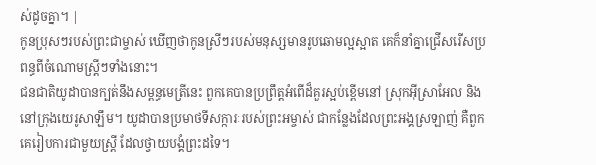ស់ដូចគ្នា។ |
កូនប្រុសៗរបស់ព្រះជាម្ចាស់ ឃើញថាកូនស្រីៗរបស់មនុស្សមានរូបឆោមល្អស្អាត គេក៏នាំគ្នាជ្រើសរើសប្រពន្ធពីចំណោមស្ត្រីៗទាំងនោះ។
ជនជាតិយូដាបានក្បត់នឹងសម្ពន្ធមេត្រីនេះ ពួកគេបានប្រព្រឹត្តអំពើដ៏គួរស្អប់ខ្ពើមនៅ ស្រុកអ៊ីស្រាអែល និងនៅក្រុងយេរូសាឡឹម។ យូដាបានប្រមាថទីសក្ការៈរបស់ព្រះអម្ចាស់ ជាកន្លែងដែលព្រះអង្គស្រឡាញ់ គឺពួកគេរៀបការជាមួយស្ត្រី ដែលថ្វាយបង្គំព្រះដទៃ។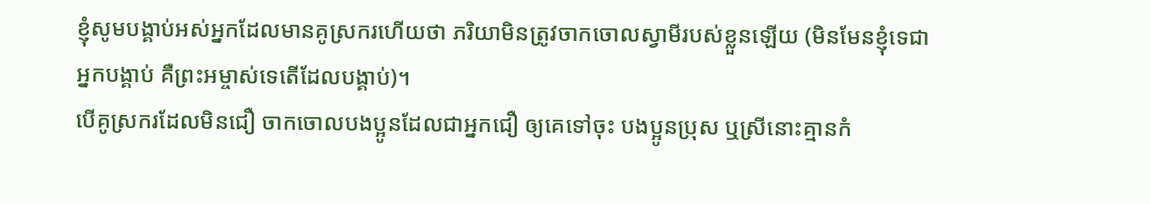ខ្ញុំសូមបង្គាប់អស់អ្នកដែលមានគូស្រករហើយថា ភរិយាមិនត្រូវចាកចោលស្វាមីរបស់ខ្លួនឡើយ (មិនមែនខ្ញុំទេជាអ្នកបង្គាប់ គឺព្រះអម្ចាស់ទេតើដែលបង្គាប់)។
បើគូស្រករដែលមិនជឿ ចាកចោលបងប្អូនដែលជាអ្នកជឿ ឲ្យគេទៅចុះ បងប្អូនប្រុស ឬស្រីនោះគ្មានកំ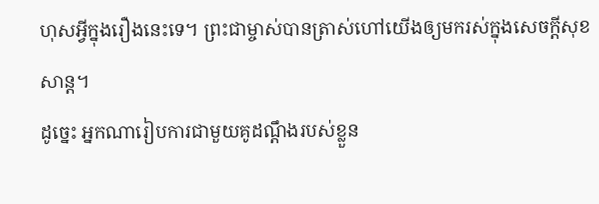ហុសអ្វីក្នុងរឿងនេះទេ។ ព្រះជាម្ចាស់បានត្រាស់ហៅយើងឲ្យមករស់ក្នុងសេចក្ដីសុខសាន្ត។
ដូច្នេះ អ្នកណារៀបការជាមួយគូដណ្ដឹងរបស់ខ្លួន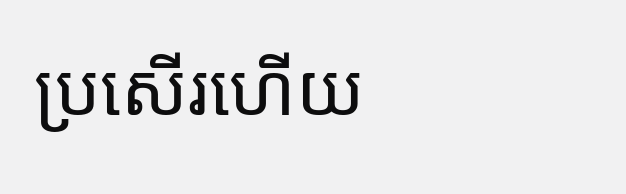ប្រសើរហើយ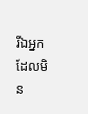រីឯអ្នកដែលមិន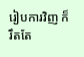រៀបការវិញ ក៏រឹតតែ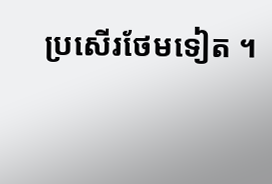ប្រសើរថែមទៀត ។